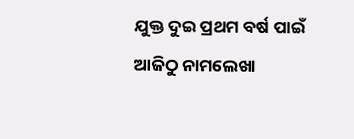ଯୁକ୍ତ ଦୁଇ ପ୍ରଥମ ବର୍ଷ ପାଇଁ ଆଜିଠୁ ନାମଲେଖା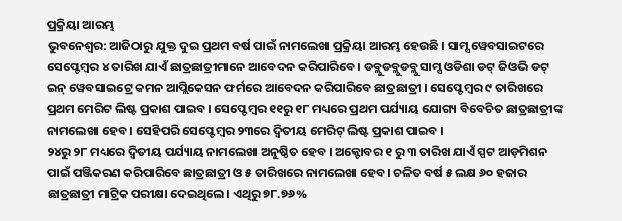ପ୍ରକ୍ରିୟା ଆରମ୍ଭ
ଭୁବନେଶ୍ୱର: ଆଜିଠାରୁ ଯୁକ୍ତ ଦୁଇ ପ୍ରଥମ ବର୍ଷ ପାଇଁ ନାମଲେଖା ପ୍ରକ୍ରିୟା ଆରମ୍ଭ ହେଉଛି । ସାମ୍ସ ୱେବସାଇଟରେ ସେପ୍ଟେମ୍ବର ୪ ତାରିଖ ଯାଏଁ ଛାତ୍ରଛାତ୍ରୀମାନେ ଆବେଦନ କରିପାରିବେ। ଡବ୍ଲୁଡବ୍ଲୁଡବ୍ଲୁ ସାମ୍ସ ଓଡିଶା ଡଟ୍ ଜିଓଭି ଡଟ୍ ଇନ୍ ୱେବସାଇଟ୍ରେ କମନ ଆପ୍ଲିକେସନ ଫର୍ମରେ ଆବେଦନ କରିପାରିବେ ଛାତ୍ରଛାତ୍ରୀ । ସେପ୍ଟେମ୍ବର ୯ ତାରିଖରେ ପ୍ରଥମ ମେରିଟ ଲିଷ୍ଟ ପ୍ରକାଶ ପାଇବ । ସେପ୍ଟେମ୍ବର ୧୧ରୁ ୧୮ ମଧ୍ୟରେ ପ୍ରଥମ ପର୍ଯ୍ୟାୟ ଯୋଗ୍ୟ ବିବେଚିତ ଛାତ୍ରଛାତ୍ରୀଙ୍କ ନାମଲେଖା ହେବ । ସେହିପରି ସେପ୍ଟେମ୍ବର ୨୩ରେ ଦ୍ୱିତୀୟ ମେରିଟ୍ ଲିଷ୍ଟ ପ୍ରକାଶ ପାଇବ ।
୨୪ରୁ ୨୮ ମଧ୍ୟରେ ଦ୍ୱିତୀୟ ପର୍ଯ୍ୟାୟ ନାମଲେଖା ଅନୁଷ୍ଠିତ ହେବ । ଅକ୍ଟୋବର ୧ ରୁ ୩ ତାରିଖ ଯାଏଁ ସ୍ପଟ ଆଡ଼ମିଶନ ପାଇଁ ପଞ୍ଜିକରଣ କରିପାରିବେ ଛାତ୍ରଛାତ୍ରୀ ଓ ୫ ତାରିଖରେ ନାମଲେଖା ହେବ। ଚଳିତ ବର୍ଷ ୫ ଲକ୍ଷ ୬୦ ହଜାର ଛାତ୍ରଛାତ୍ରୀ ମାଟ୍ରିକ ପରୀକ୍ଷା ଦେଇଥିଲେ। ଏଥିରୁ ୭୮.୭୬%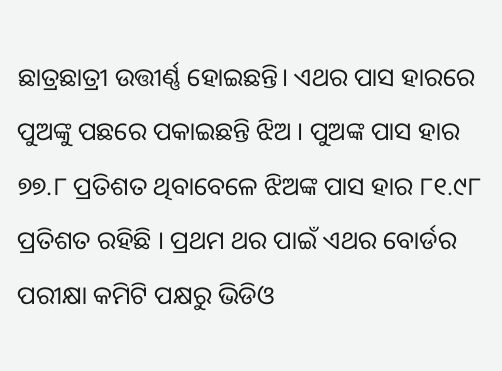ଛାତ୍ରଛାତ୍ରୀ ଉତ୍ତୀର୍ଣ୍ଣ ହୋଇଛନ୍ତି। ଏଥର ପାସ ହାରରେ ପୁଅଙ୍କୁ ପଛରେ ପକାଇଛନ୍ତି ଝିଅ । ପୁଅଙ୍କ ପାସ ହାର ୭୭.୮ ପ୍ରତିଶତ ଥିବାବେଳେ ଝିଅଙ୍କ ପାସ ହାର ୮୧.୯୮ ପ୍ରତିଶତ ରହିଛି । ପ୍ରଥମ ଥର ପାଇଁ ଏଥର ବୋର୍ଡର ପରୀକ୍ଷା କମିଟି ପକ୍ଷରୁ ଭିଡିଓ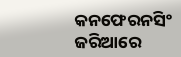କନଫେରନସିଂ ଜରିଆରେ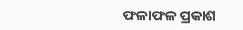ଫଳାଫଳ ପ୍ରକାଶ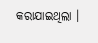କରାଯାଇଥିଲା ।